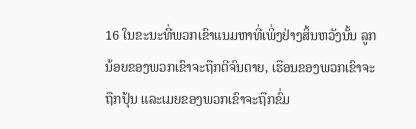16 ໃນຂະນະທີ່ພວກເຂົາແນມຫາທີ່ເພິ່ງຢ່າງສິ້ນຫວັງນັ້ນ ລູກນ້ອຍຂອງພວກເຂົາຈະຖືກຕີຈົນຕາຍ, ເຮືອນຂອງພວກເຂົາຈະຖືກປຸ້ນ ແລະເມຍຂອງພວກເຂົາຈະຖືກຂົ່ມ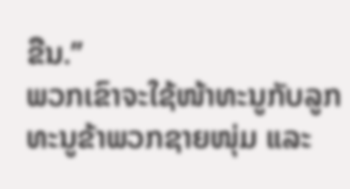ຂືນ.”
ພວກເຂົາຈະໃຊ້ໜ້າທະນູກັບລູກທະນູຂ້າພວກຊາຍໜຸ່ມ ແລະ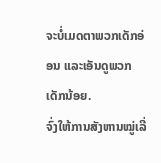ຈະບໍ່ເມດຕາພວກເດັກອ່ອນ ແລະເອັນດູພວກເດັກນ້ອຍ.
ຈົ່ງໃຫ້ການສັງຫານໝູ່ເລີ່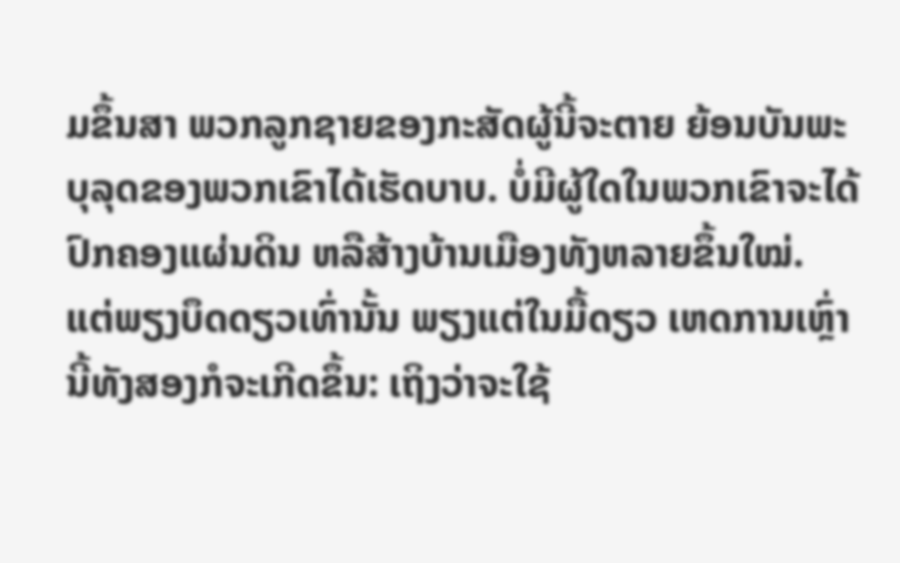ມຂຶ້ນສາ ພວກລູກຊາຍຂອງກະສັດຜູ້ນີ້ຈະຕາຍ ຍ້ອນບັນພະບຸລຸດຂອງພວກເຂົາໄດ້ເຮັດບາບ. ບໍ່ມີຜູ້ໃດໃນພວກເຂົາຈະໄດ້ປົກຄອງແຜ່ນດິນ ຫລືສ້າງບ້ານເມືອງທັງຫລາຍຂຶ້ນໃໝ່.
ແຕ່ພຽງບຶດດຽວເທົ່ານັ້ນ ພຽງແຕ່ໃນມື້ດຽວ ເຫດການເຫຼົ່ານີ້ທັງສອງກໍຈະເກີດຂຶ້ນ: ເຖິງວ່າຈະໃຊ້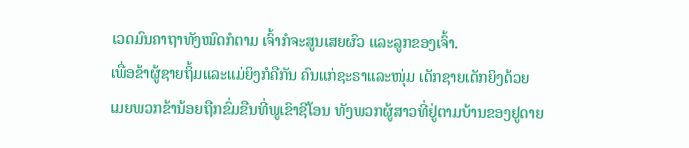ເວດມົນຄາຖາທັງໝົດກໍຕາມ ເຈົ້າກໍຈະສູນເສຍຜົວ ແລະລູກຂອງເຈົ້າ.
ເພື່ອຂ້າຜູ້ຊາຍຖິ້ມແລະແມ່ຍິງກໍຄືກັນ ຄົນແກ່ຊະຣາແລະໜຸ່ມ ເດັກຊາຍເດັກຍິງດ້ວຍ
ເມຍພວກຂ້ານ້ອຍຖືກຂົ່ມຂືນທີ່ພູເຂົາຊີໂອນ ທັງພວກຜູ້ສາວທີ່ຢູ່ຕາມບ້ານຂອງຢູດາຍ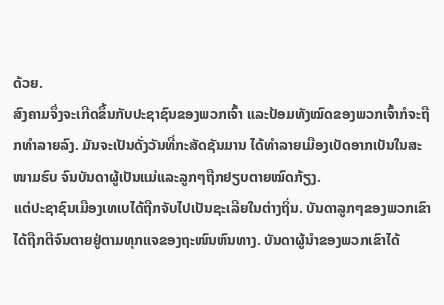ດ້ວຍ.
ສົງຄາມຈຶ່ງຈະເກີດຂຶ້ນກັບປະຊາຊົນຂອງພວກເຈົ້າ ແລະປ້ອມທັງໝົດຂອງພວກເຈົ້າກໍຈະຖືກທຳລາຍລົງ. ມັນຈະເປັນດັ່ງວັນທີ່ກະສັດຊັນມານ ໄດ້ທຳລາຍເມືອງເບັດອາກເບັນໃນສະໜາມຮົບ ຈົນບັນດາຜູ້ເປັນແມ່ແລະລູກໆຖືກຢຽບຕາຍໝົດກ້ຽງ.
ແຕ່ປະຊາຊົນເມືອງເທເບໄດ້ຖືກຈັບໄປເປັນຊະເລີຍໃນຕ່າງຖິ່ນ. ບັນດາລູກໆຂອງພວກເຂົາໄດ້ຖືກຕີຈົນຕາຍຢູ່ຕາມທຸກແຈຂອງຖະໜົນຫົນທາງ. ບັນດາຜູ້ນຳຂອງພວກເຂົາໄດ້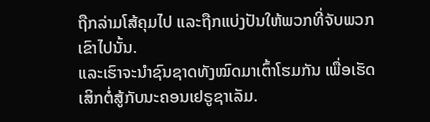ຖືກລ່າມໂສ້ຄຸມໄປ ແລະຖືກແບ່ງປັນໃຫ້ພວກທີ່ຈັບພວກເຂົາໄປນັ້ນ.
ແລະເຮົາຈະນຳຊົນຊາດທັງໝົດມາເຕົ້າໂຮມກັນ ເພື່ອເຮັດເສິກຕໍ່ສູ້ກັບນະຄອນເຢຣູຊາເລັມ.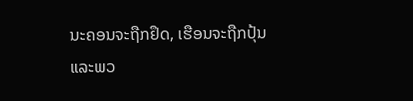ນະຄອນຈະຖືກຢຶດ, ເຮືອນຈະຖືກປຸ້ນ ແລະພວ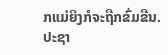ກແມ່ຍິງກໍຈະຖືກຂົ່ມຂືນ. ປະຊາ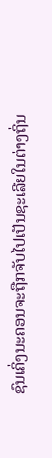ຊົນເຄິ່ງນະຄອນຈະຖືກຈັບໄປເປັນຊະເລີຍໃນຕ່າງຖິ່ນ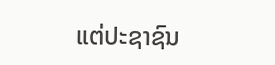ແຕ່ປະຊາຊົນ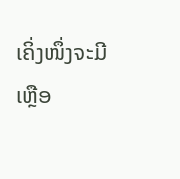ເຄິ່ງໜຶ່ງຈະມີເຫຼືອ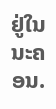ຢູ່ໃນນະຄອນ.